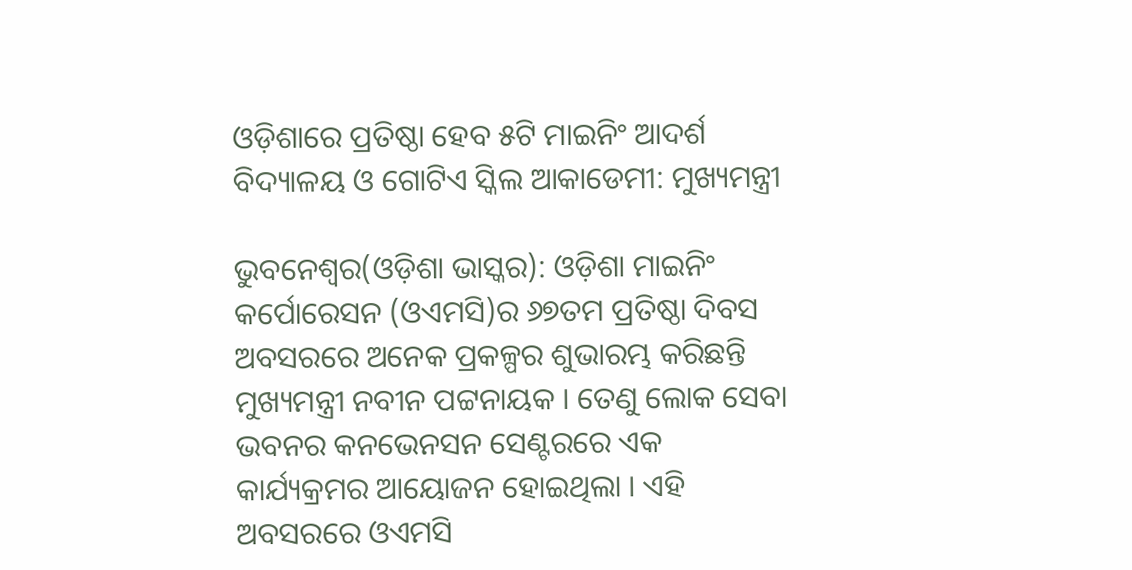ଓଡ଼ିଶାରେ ପ୍ରତିଷ୍ଠା ହେବ ୫ଟି ମାଇନିଂ ଆଦର୍ଶ ବିଦ୍ୟାଳୟ ଓ ଗୋଟିଏ ସ୍କିଲ ଆକାଡେମୀ: ମୁଖ୍ୟମନ୍ତ୍ରୀ

ଭୁବନେଶ୍ୱର(ଓଡ଼ିଶା ଭାସ୍କର): ଓଡ଼ିଶା ମାଇନିଂ କର୍ପୋରେସନ (ଓଏମସି)ର ୬୭ତମ ପ୍ରତିଷ୍ଠା ଦିବସ ଅବସରରେ ଅନେକ ପ୍ରକଳ୍ପର ଶୁଭାରମ୍ଭ କରିଛନ୍ତି ମୁଖ୍ୟମନ୍ତ୍ରୀ ନବୀନ ପଟ୍ଟନାୟକ । ତେଣୁ ଲୋକ ସେବା ଭବନର କନଭେନସନ ସେଣ୍ଟରରେ ଏକ କାର୍ଯ୍ୟକ୍ରମର ଆୟୋଜନ ହୋଇଥିଲା । ଏହି ଅବସରରେ ଓଏମସି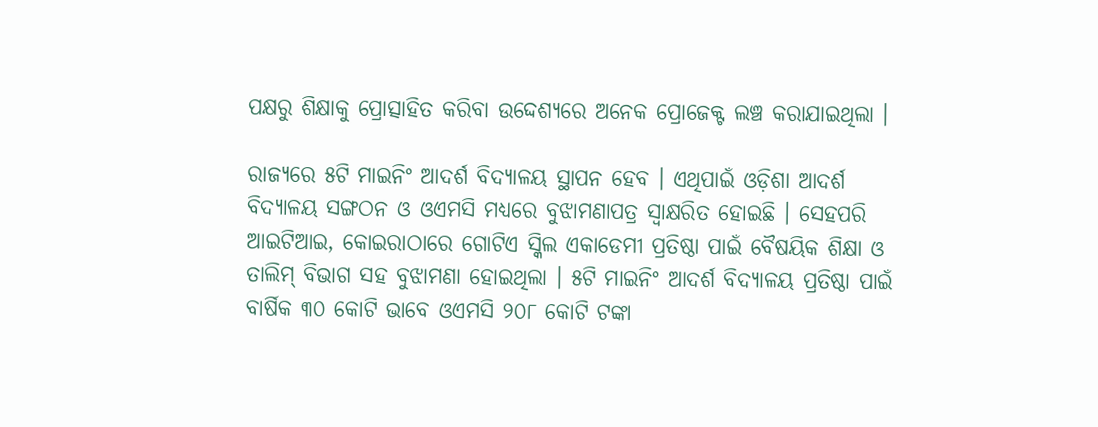ପକ୍ଷରୁ ଶିକ୍ଷାକୁ ପ୍ରୋତ୍ସାହିତ କରିବା ଉଦ୍ଦେଶ୍ୟରେ ଅନେକ ପ୍ରୋଜେକ୍ଟ ଲଞ୍ଚ କରାଯାଇଥିଲା ।

ରାଜ୍ୟରେ ୫ଟି ମାଇନିଂ ଆଦର୍ଶ ବିଦ୍ୟାଳୟ ସ୍ଥାପନ ହେବ । ଏଥିପାଇଁ ଓଡ଼ିଶା ଆଦର୍ଶ ବିଦ୍ୟାଳୟ ସଙ୍ଗଠନ ଓ ଓଏମସି ମଧ୍ୟରେ ବୁଝାମଣାପତ୍ର ସ୍ୱାକ୍ଷରିତ ହୋଇଛି । ସେହପରି ଆଇଟିଆଇ, କୋଇରାଠାରେ ଗୋଟିଏ ସ୍କିଲ ଏକାଡେମୀ ପ୍ରତିଷ୍ଠା ପାଇଁ ବୈଷୟିକ ଶିକ୍ଷା ଓ ତାଲିମ୍ ବିଭାଗ ସହ ବୁଝାମଣା ହୋଇଥିଲା । ୫ଟି ମାଇନିଂ ଆଦର୍ଶ ବିଦ୍ୟାଳୟ ପ୍ରତିଷ୍ଠା ପାଇଁ ବାର୍ଷିକ ୩୦ କୋଟି ଭାବେ ଓଏମସି ୨୦୮ କୋଟି ଟଙ୍କା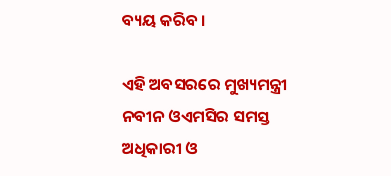ବ୍ୟୟ କରିବ ।

ଏହି ଅବସରରେ ମୁଖ୍ୟମନ୍ତ୍ରୀ ନବୀନ ଓଏମସିର ସମସ୍ତ ଅଧିକାରୀ ଓ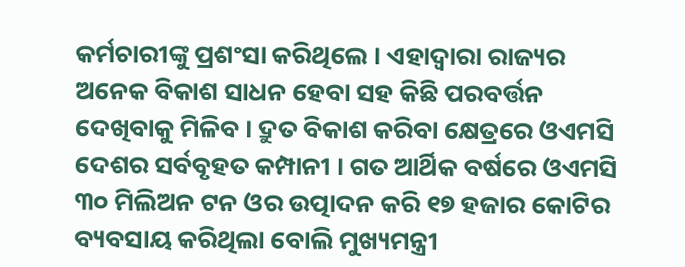କର୍ମଚାରୀଙ୍କୁ ପ୍ରଶଂସା କରିଥିଲେ । ଏହାଦ୍ୱାରା ରାଜ୍ୟର ଅନେକ ବିକାଶ ସାଧନ ହେବା ସହ କିଛି ପରବର୍ତ୍ତନ ଦେଖିବାକୁ ମିଳିବ । ଦ୍ରୁତ ବିକାଶ କରିବା କ୍ଷେତ୍ରରେ ଓଏମସି ଦେଶର ସର୍ବବୃହତ କମ୍ପାନୀ । ଗତ ଆର୍ଥିକ ବର୍ଷରେ ଓଏମସି ୩୦ ମିଲିଅନ ଟନ ଓର ଉତ୍ପାଦନ କରି ୧୭ ହଜାର କୋଟିର ବ୍ୟବସାୟ କରିଥିଲା ବୋଲି ମୁଖ୍ୟମନ୍ତ୍ରୀ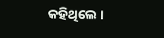କହିଥିଲେ ।